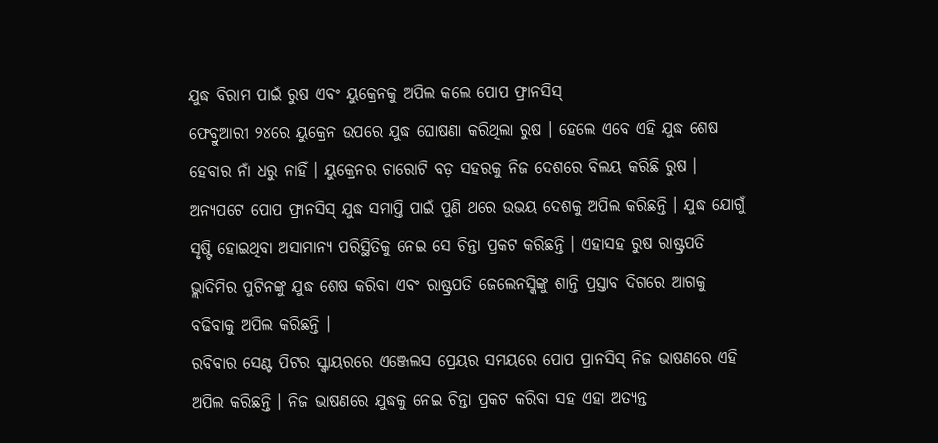ଯୁଦ୍ଧ ବିରାମ ପାଇଁ ରୁଷ ଏବଂ ୟୁକ୍ରେନକୁ ଅପିଲ କଲେ ପୋପ ଫ୍ରାନସିସ୍
ଫେବ୍ରୁଆରୀ ୨୪ରେ ୟୁକ୍ରେନ ଉପରେ ଯୁଦ୍ଧ ଘୋଷଣା କରିଥିଲା ରୁଷ । ହେଲେ ଏବେ ଏହି ଯୁଦ୍ଧ ଶେଷ ହେବାର ନାଁ ଧରୁ ନାହିଁ । ୟୁକ୍ରେନର ଚାରୋଟି ବଡ଼ ସହରକୁ ନିଜ ଦେଶରେ ବିଲୟ କରିଛି ରୁଷ । ଅନ୍ୟପଟେ ପୋପ ଫ୍ରାନସିସ୍ ଯୁଦ୍ଧ ସମାପ୍ତି ପାଇଁ ପୁଣି ଥରେ ଉଭୟ ଦେଶକୁ ଅପିଲ କରିଛନ୍ତି । ଯୁଦ୍ଧ ଯୋଗୁଁ ସୃଷ୍ଟି ହୋଇଥିବା ଅସାମାନ୍ୟ ପରିସ୍ଥିତିକୁ ନେଇ ସେ ଚିନ୍ତା ପ୍ରକଟ କରିଛନ୍ତି । ଏହାସହ ରୁଷ ରାଷ୍ଟ୍ରପତି ଭ୍ଲାଦିମିର ପୁଟିନଙ୍କୁ ଯୁଦ୍ଧ ଶେଷ କରିବା ଏବଂ ରାଷ୍ଟ୍ରପତି ଜେଲେନସ୍କିଙ୍କୁ ଶାନ୍ତି ପ୍ରସ୍ତାବ ଦିଗରେ ଆଗକୁ ବଢିବାକୁ ଅପିଲ କରିଛନ୍ତି ।
ରବିବାର ସେଣ୍ଟ ପିଟର ସ୍କ୍ୱାୟରରେ ଏଞ୍ଜେଲସ ପ୍ରେୟର ସମୟରେ ପୋପ ପ୍ରାନସିସ୍ ନିଜ ଭାଷଣରେ ଏହି ଅପିଲ କରିଛନ୍ତି । ନିଜ ଭାଷଣରେ ଯୁଦ୍ଧକୁ ନେଇ ଚିନ୍ତା ପ୍ରକଟ କରିବା ସହ ଏହା ଅତ୍ୟନ୍ତ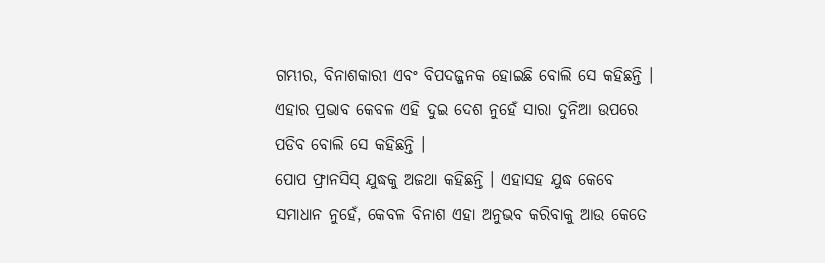ଗମ୍ଭୀର, ବିନାଶକାରୀ ଏବଂ ବିପଦଜ୍ଜନକ ହୋଇଛି ବୋଲି ସେ କହିଛନ୍ତି । ଏହାର ପ୍ରଭାବ କେବଳ ଏହି ଦୁଇ ଦେଶ ନୁହେଁ ସାରା ଦୁନିଆ ଉପରେ ପଡିବ ବୋଲି ସେ କହିଛନ୍ତି ।
ପୋପ ଫ୍ରାନସିସ୍ ଯୁଦ୍ଧକୁ ଅଜଥା କହିଛନ୍ତି । ଏହାସହ ଯୁଦ୍ଧ କେବେ ସମାଧାନ ନୁହେଁ, କେବଳ ବିନାଶ ଏହା ଅନୁଭବ କରିବାକୁ ଆଉ କେତେ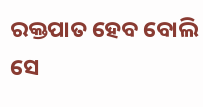ରକ୍ତପାତ ହେବ ବୋଲି ସେ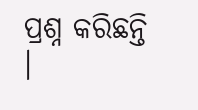ପ୍ରଶ୍ନ କରିଛନ୍ତି ।